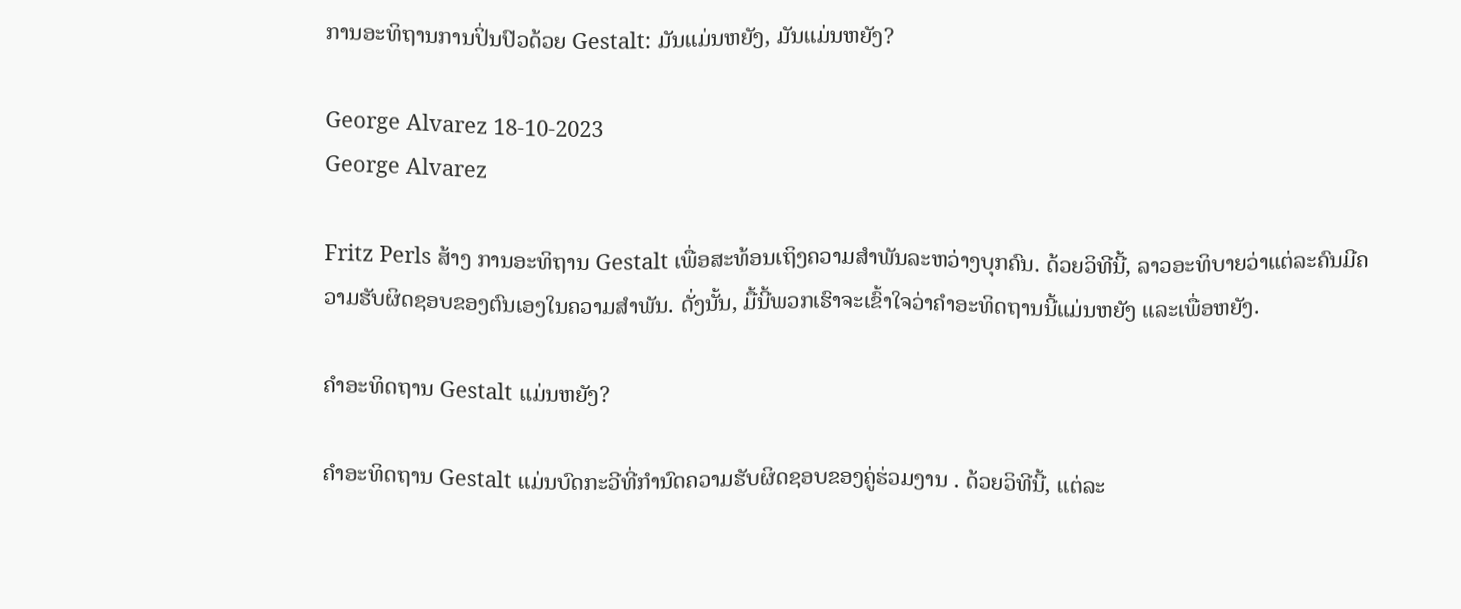ການອະທິຖານການປິ່ນປົວດ້ວຍ Gestalt: ມັນແມ່ນຫຍັງ, ມັນແມ່ນຫຍັງ?

George Alvarez 18-10-2023
George Alvarez

Fritz Perls ສ້າງ ການອະທິຖານ Gestalt ເພື່ອສະທ້ອນເຖິງຄວາມສຳພັນລະຫວ່າງບຸກຄົນ. ດ້ວຍວິທີນີ້, ລາວອະທິບາຍວ່າແຕ່ລະຄົນມີຄວາມຮັບຜິດຊອບຂອງຕົນເອງໃນຄວາມສໍາພັນ. ດັ່ງນັ້ນ, ມື້ນີ້ພວກເຮົາຈະເຂົ້າໃຈວ່າຄຳອະທິດຖານນີ້ແມ່ນຫຍັງ ແລະເພື່ອຫຍັງ.

ຄຳອະທິດຖານ Gestalt ແມ່ນຫຍັງ?

ຄຳອະທິດຖານ Gestalt ແມ່ນບົດກະວີທີ່ກຳນົດຄວາມຮັບຜິດຊອບຂອງຄູ່ຮ່ວມງານ . ດ້ວຍວິທີນີ້, ແຕ່ລະ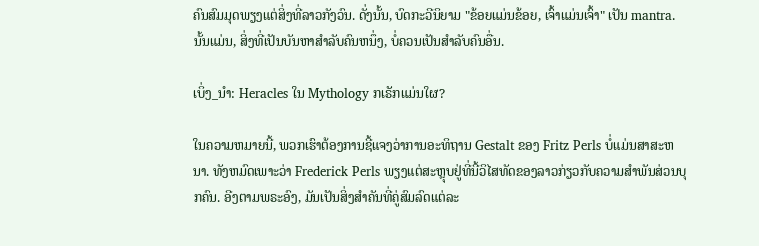ຄົນສົມມຸດພຽງແຕ່ສິ່ງທີ່ລາວກັງວົນ. ດັ່ງນັ້ນ, ບົດກະວີນິຍາມ "ຂ້ອຍແມ່ນຂ້ອຍ, ເຈົ້າແມ່ນເຈົ້າ" ເປັນ mantra. ນັ້ນແມ່ນ, ສິ່ງທີ່ເປັນບັນຫາສໍາລັບຄົນຫນຶ່ງ, ບໍ່ຄວນເປັນສໍາລັບຄົນອື່ນ.

ເບິ່ງ_ນຳ: Heracles ໃນ Mythology ກເຣັກແມ່ນໃຜ?

ໃນຄວາມຫມາຍນີ້, ພວກເຮົາຕ້ອງການຊີ້ແຈງວ່າການອະທິຖານ Gestalt ຂອງ Fritz Perls ບໍ່ແມ່ນສາສະຫນາ. ທັງຫມົດເພາະວ່າ Frederick Perls ພຽງແຕ່ສະຫຼຸບຢູ່ທີ່ນີ້ວິໄສທັດຂອງລາວກ່ຽວກັບຄວາມສໍາພັນສ່ວນບຸກຄົນ. ອີງຕາມພຣະອົງ, ມັນເປັນສິ່ງສໍາຄັນທີ່ຄູ່ສົມລົດແຕ່ລະ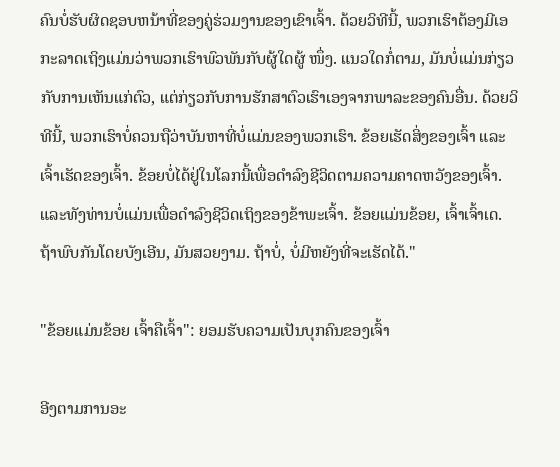ຄົນບໍ່ຮັບຜິດຊອບຫນ້າທີ່ຂອງຄູ່ຮ່ວມງານຂອງເຂົາເຈົ້າ. ດ້ວຍວິທີນີ້, ພວກເຮົາຕ້ອງມີເອກະລາດເຖິງແມ່ນວ່າພວກເຮົາພົວພັນກັບຜູ້ໃດຜູ້ ໜຶ່ງ. ແນວໃດກໍ່ຕາມ, ມັນບໍ່ແມ່ນກ່ຽວກັບການເຫັນແກ່ຕົວ, ແຕ່ກ່ຽວກັບການຮັກສາຕົວເຮົາເອງຈາກພາລະຂອງຄົນອື່ນ. ດ້ວຍວິທີນີ້, ພວກເຮົາບໍ່ຄວນຖືວ່າບັນຫາທີ່ບໍ່ແມ່ນຂອງພວກເຮົາ. ຂ້ອຍເຮັດສິ່ງຂອງເຈົ້າ ແລະເຈົ້າເຮັດຂອງເຈົ້າ. ຂ້ອຍບໍ່ໄດ້ຢູ່ໃນໂລກນີ້ເພື່ອດໍາລົງຊີວິດຕາມຄວາມຄາດຫວັງຂອງເຈົ້າ. ແລະທັງທ່ານບໍ່ແມ່ນເພື່ອດໍາລົງຊີວິດເຖິງຂອງຂ້າພະເຈົ້າ. ຂ້ອຍແມ່ນຂ້ອຍ, ເຈົ້າເຈົ້າເດ. ຖ້າພົບກັນໂດຍບັງເອີນ, ມັນສວຍງາມ. ຖ້າບໍ່, ບໍ່ມີຫຍັງທີ່ຈະເຮັດໄດ້."

"ຂ້ອຍແມ່ນຂ້ອຍ ເຈົ້າຄືເຈົ້າ": ຍອມຮັບຄວາມເປັນບຸກຄົນຂອງເຈົ້າ

ອີງຕາມການອະ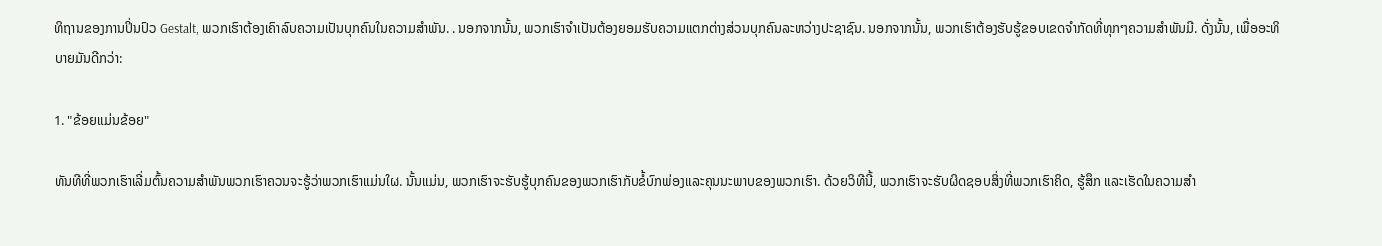ທິຖານຂອງການປິ່ນປົວ Gestalt, ພວກເຮົາຕ້ອງເຄົາລົບຄວາມເປັນບຸກຄົນໃນຄວາມສໍາພັນ. . ນອກຈາກນັ້ນ, ພວກເຮົາຈໍາເປັນຕ້ອງຍອມຮັບຄວາມແຕກຕ່າງສ່ວນບຸກຄົນລະຫວ່າງປະຊາຊົນ. ນອກຈາກນັ້ນ, ພວກເຮົາຕ້ອງຮັບຮູ້ຂອບເຂດຈໍາກັດທີ່ທຸກໆຄວາມສໍາພັນມີ. ດັ່ງນັ້ນ, ເພື່ອອະທິບາຍມັນດີກວ່າ:

1. "ຂ້ອຍແມ່ນຂ້ອຍ"

ທັນທີທີ່ພວກເຮົາເລີ່ມຕົ້ນຄວາມສໍາພັນພວກເຮົາຄວນຈະຮູ້ວ່າພວກເຮົາແມ່ນໃຜ. ນັ້ນແມ່ນ, ພວກເຮົາຈະຮັບຮູ້ບຸກຄົນຂອງພວກເຮົາກັບຂໍ້ບົກພ່ອງແລະຄຸນນະພາບຂອງພວກເຮົາ. ດ້ວຍວິທີນີ້, ພວກເຮົາຈະຮັບຜິດຊອບສິ່ງທີ່ພວກເຮົາຄິດ, ຮູ້ສຶກ ແລະເຮັດໃນຄວາມສຳ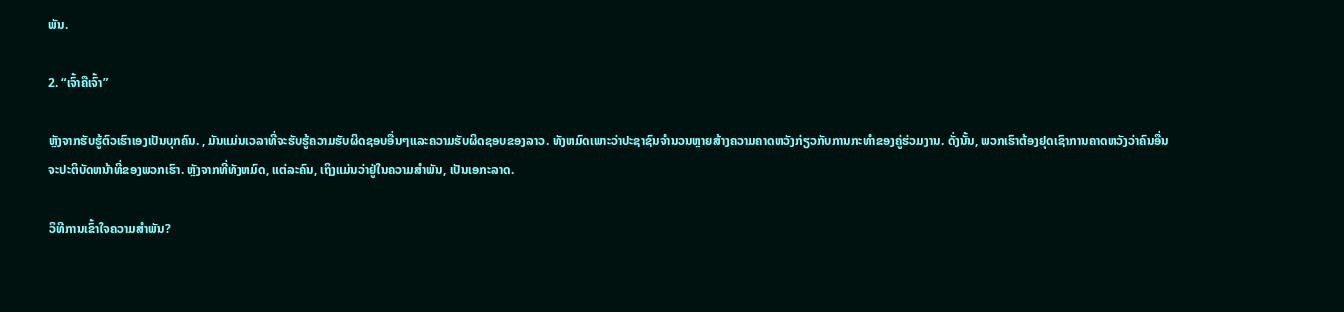ພັນ.

2. “ເຈົ້າຄືເຈົ້າ”

ຫຼັງຈາກຮັບຮູ້ຕົວເຮົາເອງເປັນບຸກຄົນ. , ມັນແມ່ນເວລາທີ່ຈະຮັບຮູ້ຄວາມຮັບຜິດຊອບອື່ນໆແລະຄວາມຮັບຜິດຊອບຂອງລາວ. ທັງຫມົດເພາະວ່າປະຊາຊົນຈໍານວນຫຼາຍສ້າງຄວາມຄາດຫວັງກ່ຽວກັບການກະທໍາຂອງຄູ່ຮ່ວມງານ. ດັ່ງນັ້ນ, ພວກເຮົາຕ້ອງຢຸດເຊົາການຄາດຫວັງວ່າຄົນອື່ນຈະປະຕິບັດຫນ້າທີ່ຂອງພວກເຮົາ. ຫຼັງຈາກທີ່ທັງຫມົດ, ແຕ່ລະຄົນ, ເຖິງແມ່ນວ່າຢູ່ໃນຄວາມສໍາພັນ, ເປັນເອກະລາດ.

ວິທີການເຂົ້າໃຈຄວາມສໍາພັນ?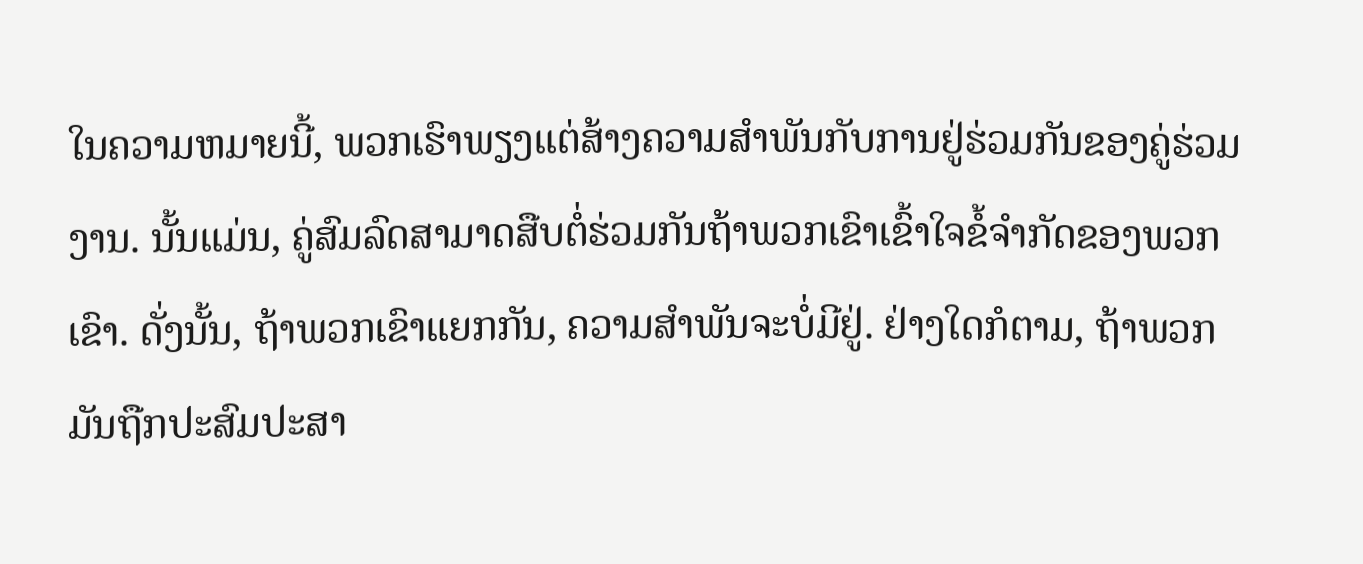ໃນຄວາມຫມາຍນີ້, ພວກເຮົາພຽງແຕ່ສ້າງຄວາມສໍາພັນກັບການຢູ່ຮ່ວມກັນຂອງຄູ່ຮ່ວມງານ. ນັ້ນແມ່ນ, ຄູ່ສົມລົດສາມາດສືບຕໍ່ຮ່ວມກັນຖ້າພວກເຂົາເຂົ້າໃຈຂໍ້ຈໍາກັດຂອງພວກເຂົາ. ດັ່ງນັ້ນ, ຖ້າພວກເຂົາແຍກກັນ, ຄວາມສໍາພັນຈະບໍ່ມີຢູ່. ຢ່າງໃດກໍຕາມ, ຖ້າພວກມັນຖືກປະສົມປະສາ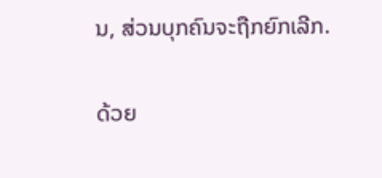ນ, ສ່ວນບຸກຄົນຈະຖືກຍົກເລີກ.

ດ້ວຍ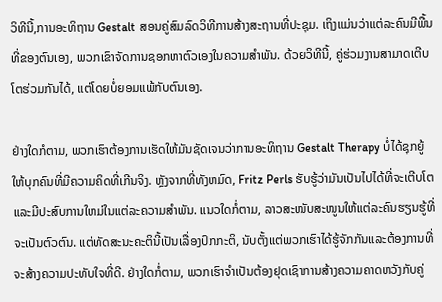ວິທີນີ້,ການອະທິຖານ Gestalt ສອນຄູ່ສົມລົດວິທີການສ້າງສະຖານທີ່ປະຊຸມ. ເຖິງແມ່ນວ່າແຕ່ລະຄົນມີພື້ນທີ່ຂອງຕົນເອງ, ພວກເຂົາຈັດການຊອກຫາຕົວເອງໃນຄວາມສໍາພັນ. ດ້ວຍວິທີນີ້, ຄູ່ຮ່ວມງານສາມາດເຕີບໂຕຮ່ວມກັນໄດ້, ແຕ່ໂດຍບໍ່ຍອມແພ້ກັບຕົນເອງ.

ຢ່າງໃດກໍຕາມ, ພວກເຮົາຕ້ອງການເຮັດໃຫ້ມັນຊັດເຈນວ່າການອະທິຖານ Gestalt Therapy ບໍ່ໄດ້ຊຸກຍູ້ໃຫ້ບຸກຄົນທີ່ມີຄວາມຄິດທີ່ເກີນຈິງ. ຫຼັງຈາກທີ່ທັງຫມົດ, Fritz Perls ຮັບຮູ້ວ່າມັນເປັນໄປໄດ້ທີ່ຈະເຕີບໂຕແລະມີປະສົບການໃຫມ່ໃນແຕ່ລະຄວາມສໍາພັນ. ແນວໃດກໍ່ຕາມ, ລາວສະໜັບສະໜູນໃຫ້ແຕ່ລະຄົນຮຽນຮູ້ທີ່ຈະເປັນຕົວຕົນ. ແຕ່ທັດສະນະຄະຕິນີ້ເປັນເລື່ອງປົກກະຕິ, ນັບຕັ້ງແຕ່ພວກເຮົາໄດ້ຮູ້ຈັກກັນແລະຕ້ອງການທີ່ຈະສ້າງຄວາມປະທັບໃຈທີ່ດີ. ຢ່າງໃດກໍ່ຕາມ, ພວກເຮົາຈໍາເປັນຕ້ອງຢຸດເຊົາການສ້າງຄວາມຄາດຫວັງກັບຄູ່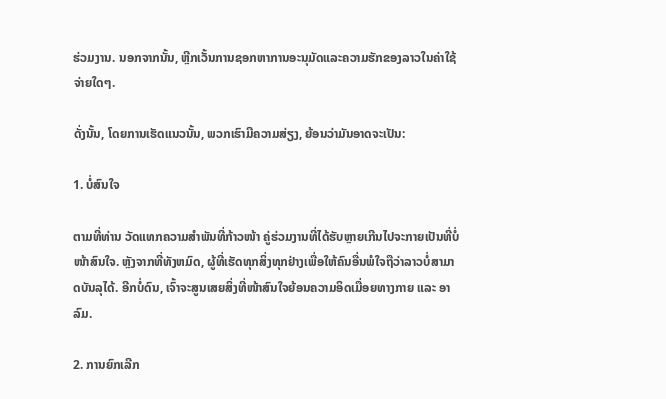ຮ່ວມງານ. ນອກຈາກນັ້ນ, ຫຼີກເວັ້ນການຊອກຫາການອະນຸມັດແລະຄວາມຮັກຂອງລາວໃນຄ່າໃຊ້ຈ່າຍໃດໆ.

ດັ່ງນັ້ນ, ໂດຍການເຮັດແນວນັ້ນ, ພວກເຮົາມີຄວາມສ່ຽງ, ຍ້ອນວ່າມັນອາດຈະເປັນ:

1. ບໍ່ສົນໃຈ

ຕາມທີ່ທ່ານ ວັດແທກຄວາມສຳພັນທີ່ກ້າວໜ້າ ຄູ່ຮ່ວມງານທີ່ໄດ້ຮັບຫຼາຍເກີນໄປຈະກາຍເປັນທີ່ບໍ່ໜ້າສົນໃຈ. ຫຼັງຈາກທີ່ທັງຫມົດ, ຜູ້ທີ່ເຮັດທຸກສິ່ງທຸກຢ່າງເພື່ອໃຫ້ຄົນອື່ນພໍໃຈຖືວ່າລາວບໍ່ສາມາດບັນລຸໄດ້. ອີກບໍ່ດົນ, ເຈົ້າຈະສູນເສຍສິ່ງທີ່ໜ້າສົນໃຈຍ້ອນຄວາມອິດເມື່ອຍທາງກາຍ ແລະ ອາລົມ.

2. ການຍົກເລີກ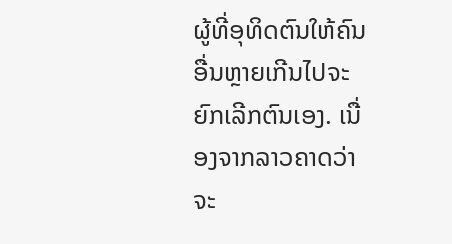ຜູ້ທີ່ອຸທິດຕົນໃຫ້ຄົນອື່ນຫຼາຍເກີນໄປຈະຍົກເລີກຕົນເອງ. ເນື່ອງຈາກລາວຄາດວ່າຈະ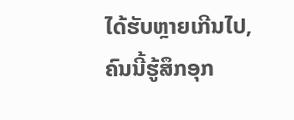ໄດ້ຮັບຫຼາຍເກີນໄປ, ຄົນນີ້ຮູ້ສຶກອຸກ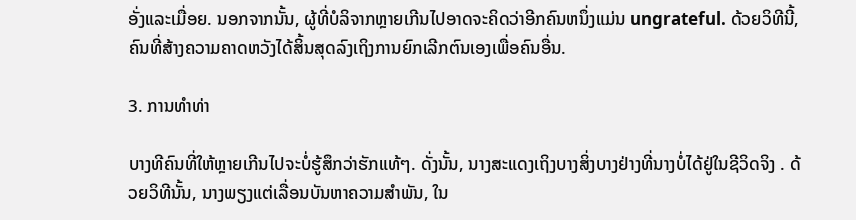ອັ່ງແລະເມື່ອຍ. ນອກຈາກນັ້ນ, ຜູ້ທີ່ບໍລິຈາກຫຼາຍເກີນໄປອາດຈະຄິດວ່າອີກຄົນຫນຶ່ງແມ່ນ ungrateful. ດ້ວຍວິທີນີ້, ຄົນທີ່ສ້າງຄວາມຄາດຫວັງໄດ້ສິ້ນສຸດລົງເຖິງການຍົກເລີກຕົນເອງເພື່ອຄົນອື່ນ.

3. ການທຳທ່າ

ບາງທີຄົນທີ່ໃຫ້ຫຼາຍເກີນໄປຈະບໍ່ຮູ້ສຶກວ່າຮັກແທ້ໆ. ດັ່ງນັ້ນ, ນາງສະແດງເຖິງບາງສິ່ງບາງຢ່າງທີ່ນາງບໍ່ໄດ້ຢູ່ໃນຊີວິດຈິງ . ດ້ວຍວິທີນັ້ນ, ນາງພຽງແຕ່ເລື່ອນບັນຫາຄວາມສຳພັນ, ໃນ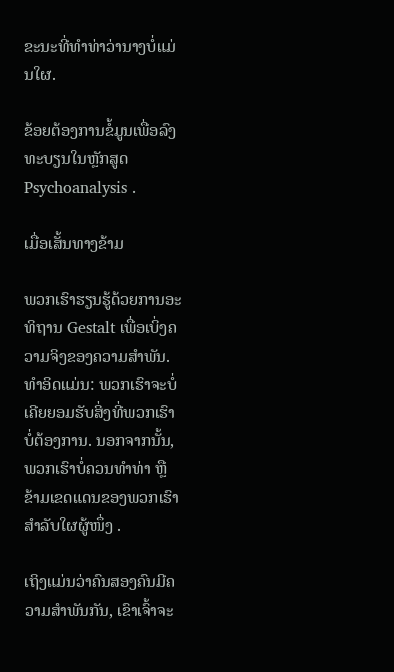ຂະນະທີ່ທຳທ່າວ່ານາງບໍ່ແມ່ນໃຜ.

ຂ້ອຍຕ້ອງການຂໍ້ມູນເພື່ອລົງທະບຽນໃນຫຼັກສູດ Psychoanalysis .

ເມື່ອເສັ້ນທາງຂ້າມ

ພວກເຮົາຮຽນຮູ້ດ້ວຍການອະທິຖານ Gestalt ເພື່ອເບິ່ງຄວາມຈິງຂອງຄວາມສໍາພັນ. ທໍາອິດແມ່ນ: ພວກເຮົາຈະບໍ່ເຄີຍຍອມຮັບສິ່ງທີ່ພວກເຮົາບໍ່ຕ້ອງການ. ນອກຈາກນັ້ນ, ພວກເຮົາບໍ່ຄວນທຳທ່າ ຫຼືຂ້າມເຂດແດນຂອງພວກເຮົາສຳລັບໃຜຜູ້ໜຶ່ງ .

ເຖິງແມ່ນວ່າຄົນສອງຄົນມີຄວາມສຳພັນກັນ, ເຂົາເຈົ້າຈະ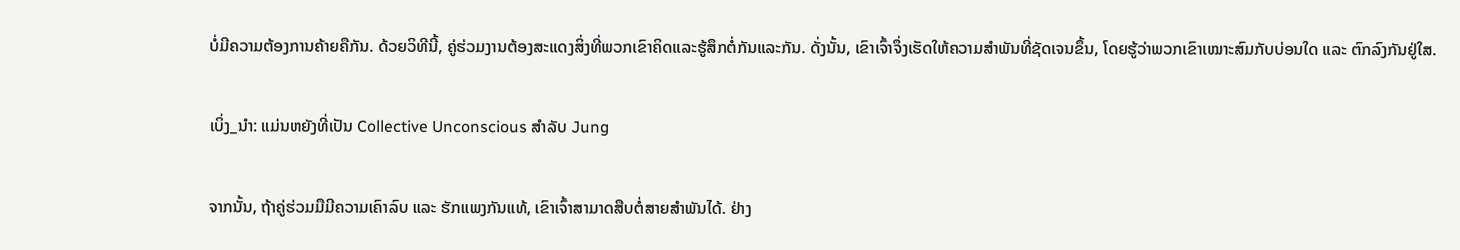ບໍ່ມີຄວາມຕ້ອງການຄ້າຍຄືກັນ. ດ້ວຍວິທີນີ້, ຄູ່ຮ່ວມງານຕ້ອງສະແດງສິ່ງທີ່ພວກເຂົາຄິດແລະຮູ້ສຶກຕໍ່ກັນແລະກັນ. ດັ່ງນັ້ນ, ເຂົາເຈົ້າຈຶ່ງເຮັດໃຫ້ຄວາມສຳພັນທີ່ຊັດເຈນຂຶ້ນ, ໂດຍຮູ້ວ່າພວກເຂົາເໝາະສົມກັບບ່ອນໃດ ແລະ ຕົກລົງກັນຢູ່ໃສ.

ເບິ່ງ_ນຳ: ແມ່ນຫຍັງທີ່ເປັນ Collective Unconscious ສໍາລັບ Jung

ຈາກນັ້ນ, ຖ້າຄູ່ຮ່ວມມືມີຄວາມເຄົາລົບ ແລະ ຮັກແພງກັນແທ້, ເຂົາເຈົ້າສາມາດສືບຕໍ່ສາຍສຳພັນໄດ້. ຢ່າງ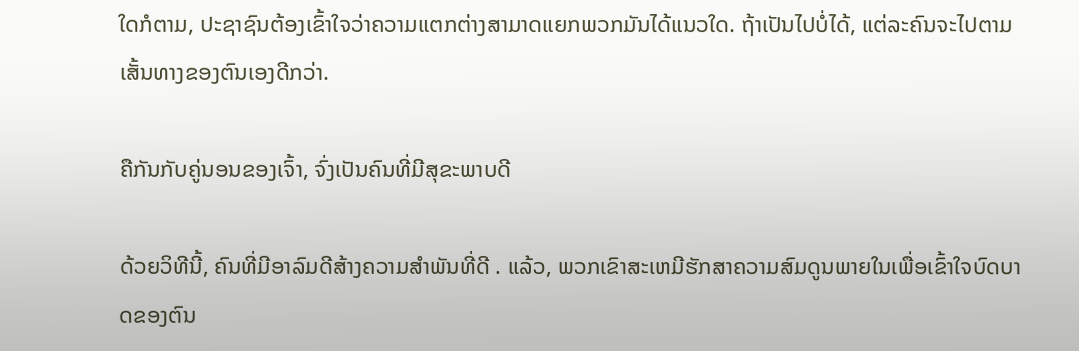ໃດກໍຕາມ, ປະຊາຊົນຕ້ອງເຂົ້າໃຈວ່າຄວາມແຕກຕ່າງສາມາດແຍກພວກມັນໄດ້ແນວໃດ. ຖ້າເປັນໄປບໍ່ໄດ້, ແຕ່ລະຄົນຈະໄປຕາມເສັ້ນທາງຂອງຕົນເອງດີກວ່າ.

ຄືກັນກັບຄູ່ນອນຂອງເຈົ້າ, ຈົ່ງເປັນຄົນທີ່ມີສຸຂະພາບດີ

ດ້ວຍວິທີນີ້, ຄົນທີ່ມີອາລົມດີສ້າງຄວາມສໍາພັນທີ່ດີ . ແລ້ວ, ພວກເຂົາສະເຫມີຮັກສາຄວາມສົມດູນພາຍໃນເພື່ອເຂົ້າໃຈບົດບາດຂອງຕົນ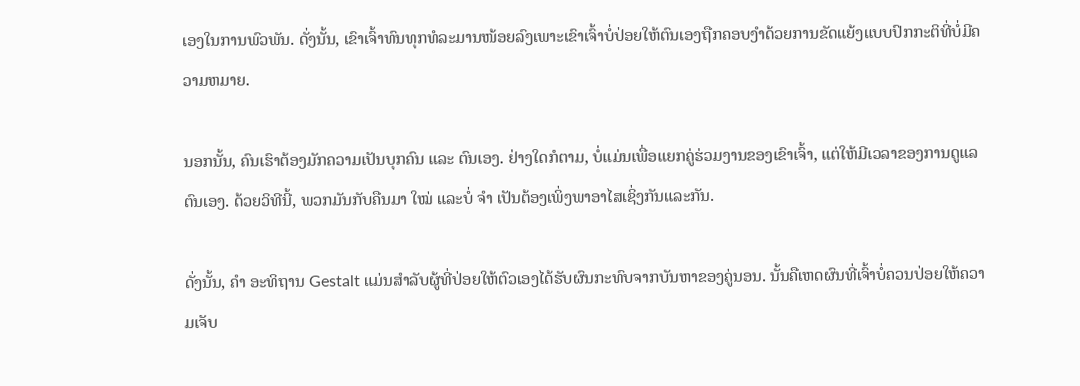ເອງໃນການພົວພັນ. ດັ່ງນັ້ນ, ເຂົາເຈົ້າທົນທຸກທໍລະມານໜ້ອຍລົງເພາະເຂົາເຈົ້າບໍ່ປ່ອຍໃຫ້ຕົນເອງຖືກຄອບງຳດ້ວຍການຂັດແຍ້ງແບບປົກກະຕິທີ່ບໍ່ມີຄວາມຫມາຍ.

ນອກນັ້ນ, ຄົນເຮົາຕ້ອງມັກຄວາມເປັນບຸກຄົນ ແລະ ຕົນເອງ. ຢ່າງໃດກໍຕາມ, ບໍ່ແມ່ນເພື່ອແຍກຄູ່ຮ່ວມງານຂອງເຂົາເຈົ້າ, ແຕ່ໃຫ້ມີເວລາຂອງການດູແລຕົນເອງ. ດ້ວຍວິທີນີ້, ພວກມັນກັບຄືນມາ ໃໝ່ ແລະບໍ່ ຈຳ ເປັນຕ້ອງເພິ່ງພາອາໄສເຊິ່ງກັນແລະກັນ.

ດັ່ງນັ້ນ, ຄຳ ອະທິຖານ Gestalt ແມ່ນສໍາລັບຜູ້ທີ່ປ່ອຍໃຫ້ຕົວເອງໄດ້ຮັບຜົນກະທົບຈາກບັນຫາຂອງຄູ່ນອນ. ນັ້ນຄືເຫດຜົນທີ່ເຈົ້າບໍ່ຄວນປ່ອຍໃຫ້ຄວາມເຈັບ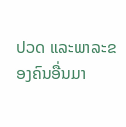ປວດ ແລະພາລະຂອງຄົນອື່ນມາ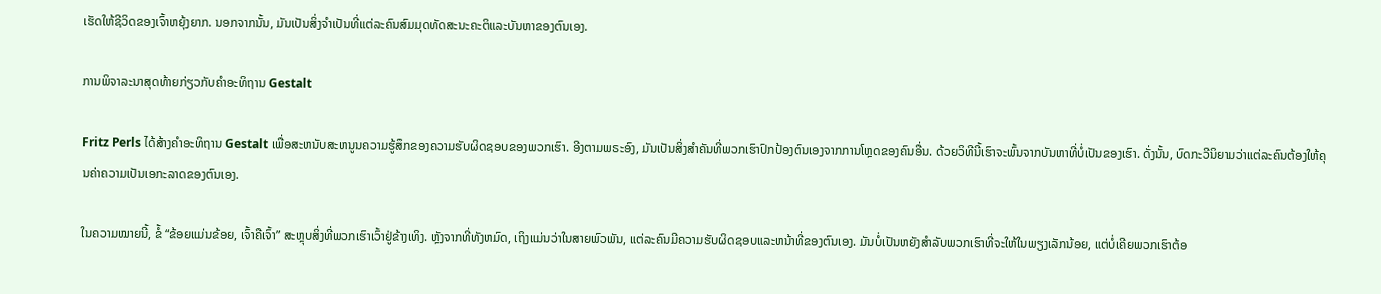ເຮັດໃຫ້ຊີວິດຂອງເຈົ້າຫຍຸ້ງຍາກ. ນອກຈາກນັ້ນ, ມັນເປັນສິ່ງຈໍາເປັນທີ່ແຕ່ລະຄົນສົມມຸດທັດສະນະຄະຕິແລະບັນຫາຂອງຕົນເອງ.

ການພິຈາລະນາສຸດທ້າຍກ່ຽວກັບຄໍາອະທິຖານ Gestalt

Fritz Perls ໄດ້ສ້າງຄໍາອະທິຖານ Gestalt ເພື່ອສະຫນັບສະຫນູນຄວາມຮູ້ສຶກຂອງຄວາມຮັບຜິດຊອບຂອງພວກເຮົາ. ອີງຕາມພຣະອົງ, ມັນເປັນສິ່ງສໍາຄັນທີ່ພວກເຮົາປົກປ້ອງຕົນເອງຈາກການໂຫຼດຂອງຄົນອື່ນ. ດ້ວຍວິທີນີ້ເຮົາຈະພົ້ນຈາກບັນຫາທີ່ບໍ່ເປັນຂອງເຮົາ. ດັ່ງນັ້ນ, ບົດກະວີນິຍາມວ່າແຕ່ລະຄົນຕ້ອງໃຫ້ຄຸນຄ່າຄວາມເປັນເອກະລາດຂອງຕົນເອງ.

ໃນຄວາມໝາຍນີ້, ຂໍ້ “ຂ້ອຍແມ່ນຂ້ອຍ, ເຈົ້າຄືເຈົ້າ” ສະຫຼຸບສິ່ງທີ່ພວກເຮົາເວົ້າຢູ່ຂ້າງເທິງ. ຫຼັງຈາກທີ່ທັງຫມົດ, ເຖິງແມ່ນວ່າໃນສາຍພົວພັນ, ແຕ່ລະຄົນມີຄວາມຮັບຜິດຊອບແລະຫນ້າທີ່ຂອງຕົນເອງ. ມັນບໍ່ເປັນຫຍັງສໍາລັບພວກເຮົາທີ່ຈະໃຫ້ໃນພຽງເລັກນ້ອຍ, ແຕ່ບໍ່ເຄີຍພວກເຮົາຕ້ອ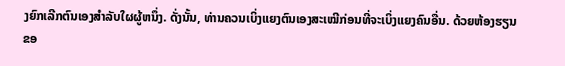ງຍົກເລີກຕົນເອງສໍາລັບໃຜຜູ້ຫນຶ່ງ. ດັ່ງນັ້ນ, ທ່ານຄວນເບິ່ງແຍງຕົນເອງສະເໝີກ່ອນທີ່ຈະເບິ່ງແຍງຄົນອື່ນ. ດ້ວຍຫ້ອງຮຽນຂອ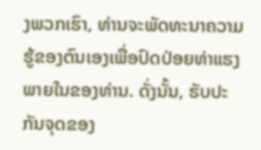ງພວກເຮົາ, ທ່ານຈະພັດທະນາຄວາມຮູ້ຂອງຕົນເອງເພື່ອປົດປ່ອຍທ່າແຮງພາຍໃນຂອງທ່ານ. ດັ່ງນັ້ນ, ຮັບປະກັນຈຸດຂອງ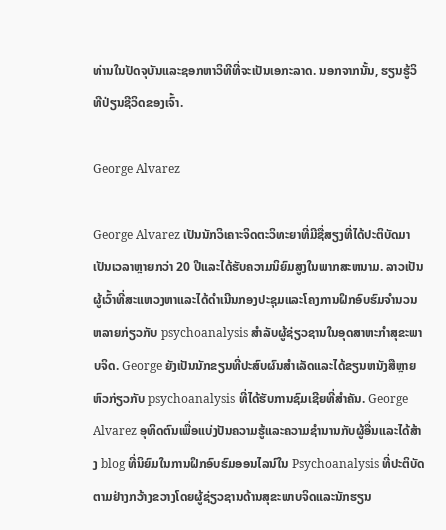ທ່ານໃນປັດຈຸບັນແລະຊອກຫາວິທີທີ່ຈະເປັນເອກະລາດ. ນອກຈາກນັ້ນ, ຮຽນຮູ້ວິທີປ່ຽນຊີວິດຂອງເຈົ້າ.

George Alvarez

George Alvarez ເປັນນັກວິເຄາະຈິດຕະວິທະຍາທີ່ມີຊື່ສຽງທີ່ໄດ້ປະຕິບັດມາເປັນເວລາຫຼາຍກວ່າ 20 ປີແລະໄດ້ຮັບຄວາມນິຍົມສູງໃນພາກສະຫນາມ. ລາວເປັນຜູ້ເວົ້າທີ່ສະແຫວງຫາແລະໄດ້ດໍາເນີນກອງປະຊຸມແລະໂຄງການຝຶກອົບຮົມຈໍານວນຫລາຍກ່ຽວກັບ psychoanalysis ສໍາລັບຜູ້ຊ່ຽວຊານໃນອຸດສາຫະກໍາສຸຂະພາບຈິດ. George ຍັງເປັນນັກຂຽນທີ່ປະສົບຜົນສໍາເລັດແລະໄດ້ຂຽນຫນັງສືຫຼາຍຫົວກ່ຽວກັບ psychoanalysis ທີ່ໄດ້ຮັບການຊົມເຊີຍທີ່ສໍາຄັນ. George Alvarez ອຸທິດຕົນເພື່ອແບ່ງປັນຄວາມຮູ້ແລະຄວາມຊໍານານກັບຜູ້ອື່ນແລະໄດ້ສ້າງ blog ທີ່ນິຍົມໃນການຝຶກອົບຮົມອອນໄລນ໌ໃນ Psychoanalysis ທີ່ປະຕິບັດຕາມຢ່າງກວ້າງຂວາງໂດຍຜູ້ຊ່ຽວຊານດ້ານສຸຂະພາບຈິດແລະນັກຮຽນ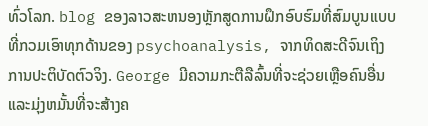ທົ່ວໂລກ. blog ຂອງລາວສະຫນອງຫຼັກສູດການຝຶກອົບຮົມທີ່ສົມບູນແບບທີ່ກວມເອົາທຸກດ້ານຂອງ psychoanalysis, ຈາກທິດສະດີຈົນເຖິງການປະຕິບັດຕົວຈິງ. George ມີຄວາມກະຕືລືລົ້ນທີ່ຈະຊ່ວຍເຫຼືອຄົນອື່ນແລະມຸ່ງຫມັ້ນທີ່ຈະສ້າງຄ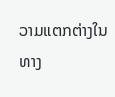ວາມແຕກຕ່າງໃນທາງ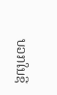ບວກໃນຊີ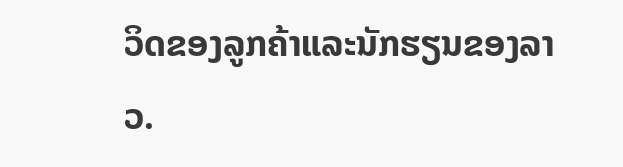ວິດຂອງລູກຄ້າແລະນັກຮຽນຂອງລາວ.